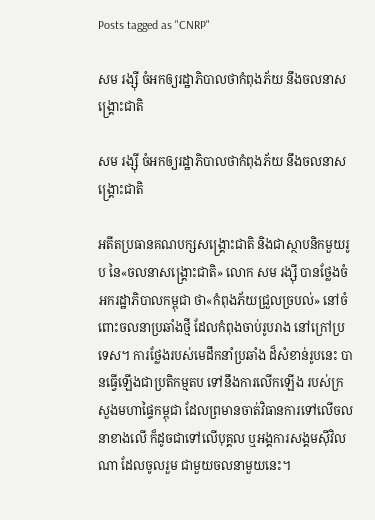Posts tagged as "CNRP"

សម រង្ស៊ី ចំអកឲ្យរដ្ឋាភិបាលថាកំពុងភ័យ នឹងចលនាសង្គ្រោះជាតិ

សម រង្ស៊ី ចំអកឲ្យរដ្ឋាភិបាលថាកំពុងភ័យ នឹងចលនាសង្គ្រោះជាតិ

អតីតប្រធានគណបក្សសង្គ្រោះជាតិ និងជាស្ថាបនិកមួយរូប នៃ«ចលនាសង្គ្រោះជាតិ» លោក សម រង្ស៊ី បានថ្លែងចំអករដ្ឋាភិបាលកម្ពុជា ថា«កំពុងភ័យជ្រួលច្របល់» នៅចំពោះចលនាប្រឆាំងថ្មី ដែលកំពុងចាប់រូបរាង នៅក្រៅប្រទេស។ ការថ្លែងរបស់មេដឹកនាំប្រឆាំង ដ៏សំខាន់រូបនេះ បានធ្វើឡើងជាប្រតិកម្មតប ទៅនឹងការលើកឡើង របស់ក្រសួងមហាផ្ទៃកម្ពុជា ដែលព្រមានចាត់វិធានការទៅលើចលនាខាងលើ ក៏ដូចជាទៅលើបុគ្គល ឬអង្គការសង្គមស៊ីវិលណា ដែលចូលរួម ជាមួយចលនាមួយនេះ។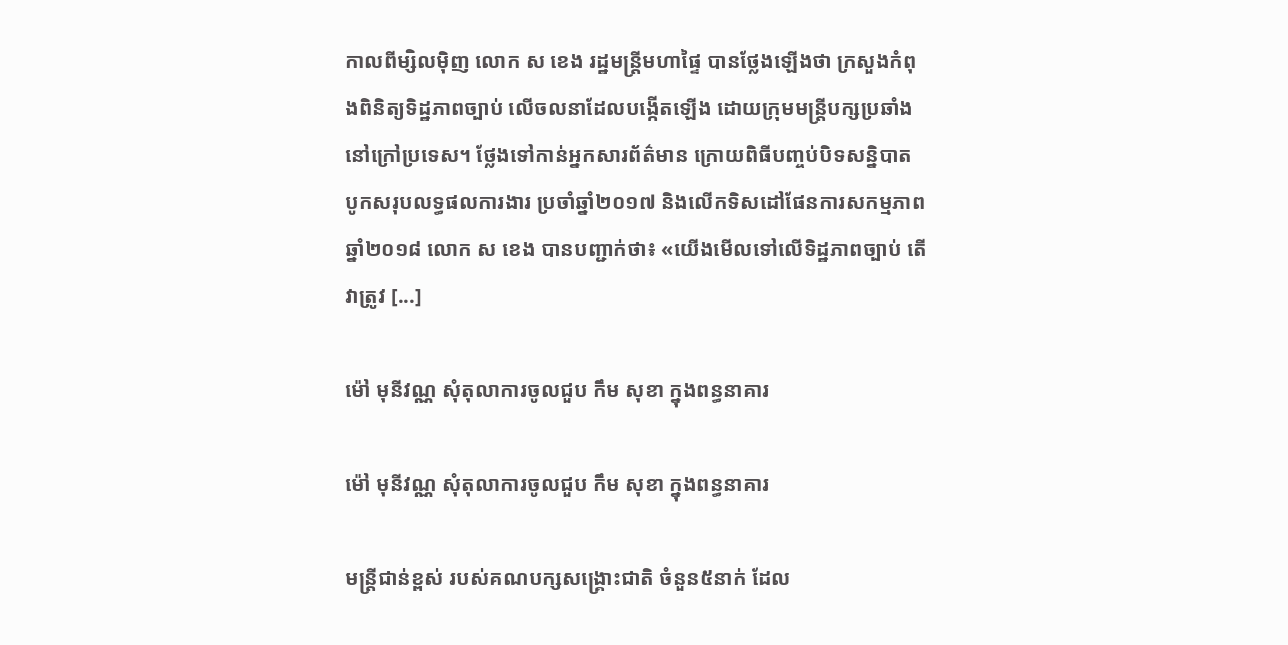កាលពីម្សិលម៉ិញ លោក ស ខេង រដ្ឋមន្ត្រីមហាផ្ទៃ បានថ្លែងឡើងថា ក្រសួងកំពុងពិនិត្យទិដ្ឋភាពច្បាប់ លើចលនាដែលបង្កើតឡើង ដោយក្រុមមន្ត្រីបក្សប្រឆាំង នៅក្រៅប្រទេស។ ថ្លែងទៅកាន់អ្នកសារព័ត៌មាន ក្រោយពិធីបញ្ចប់បិទសន្និបាត បូកសរុបលទ្ធផលការងារ ប្រចាំឆ្នាំ២០១៧ និងលើកទិសដៅផែនការសកម្មភាព ឆ្នាំ២០១៨ លោក ស ខេង បានបញ្ជាក់ថា៖ «យើងមើលទៅលើទិដ្ឋភាពច្បាប់ តើវាត្រូវ [...]

ម៉ៅ មុនីវណ្ណ សុំតុលាការចូលជួប កឹម សុខា ក្នុងពន្ធនាគារ

ម៉ៅ មុនីវណ្ណ សុំតុលាការចូលជួប កឹម សុខា ក្នុងពន្ធនាគារ

មន្ត្រីជាន់ខ្ពស់ របស់គណបក្សសង្គ្រោះជាតិ ចំនួន៥នាក់ ដែល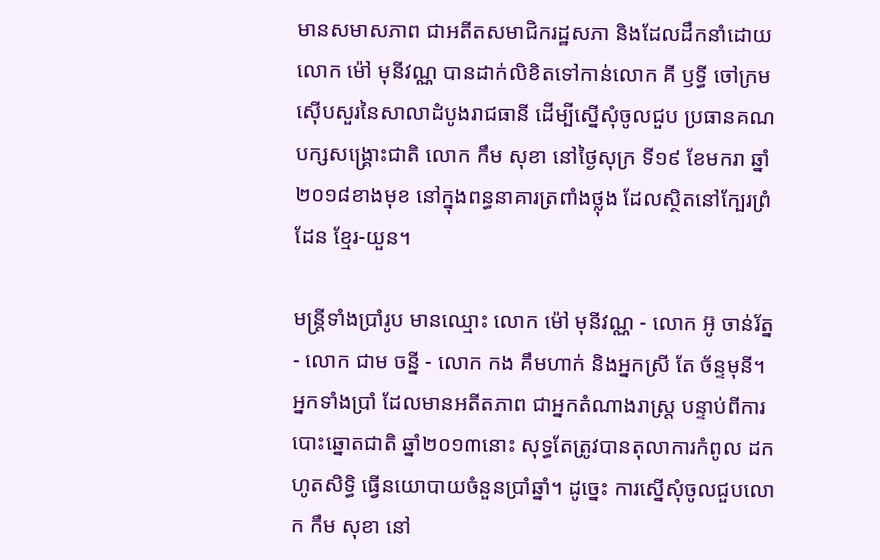មានសមាសភាព ជាអតីតសមាជិករដ្ឋសភា និងដែលដឹកនាំដោយលោក ម៉ៅ មុនីវណ្ណ បានដាក់លិខិតទៅកាន់លោក គី ឫទ្ធី ចៅក្រមស៊ើបសួរនៃសាលាដំបូងរាជធានី ដើម្បីស្នើសុំចូលជួប ប្រធានគណបក្សសង្គ្រោះជាតិ លោក កឹម សុខា នៅថ្ងៃសុក្រ ទី១៩ ខែមករា ឆ្នាំ២០១៨ខាងមុខ នៅក្នុងពន្ធនាគារត្រពាំងថ្លុង ដែលស្ថិតនៅក្បែរព្រំដែន ខ្មែរ-យួន។

មន្ត្រីទាំងប្រាំរូប មានឈ្មោះ លោក ម៉ៅ មុនីវណ្ណ - លោក អ៊ូ ចាន់រ័ត្ន - លោក ជាម ចន្នី - លោក កង គឹមហាក់ និងអ្នកស្រី តែ ច័ន្ទមុនី។ អ្នកទាំងប្រាំ ដែលមានអតីតភាព ជាអ្នកតំណាងរាស្ត្រ បន្ទាប់ពីការបោះឆ្នោតជាតិ ឆ្នាំ២០១៣នោះ សុទ្ធតែត្រូវបានតុលាការកំពូល ដកហូតសិទ្ធិ ធ្វើនយោបាយចំនួនប្រាំឆ្នាំ។ ដូច្នេះ ការស្នើសុំចូលជួបលោក កឹម សុខា នៅ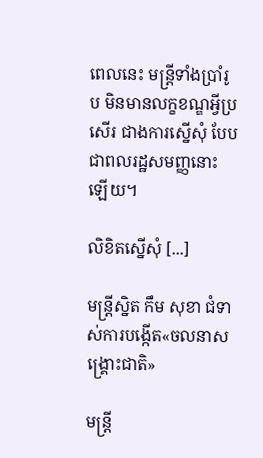ពេលនេះ មន្ត្រីទាំងប្រាំរូប មិនមានលក្ខខណ្ឌអ្វីប្រសើរ ជាងការស្នើសុំ បែបជាពលរដ្ឋសមញ្ញនោះឡើយ។

លិខិតស្នើសុំ [...]

មន្ត្រីស្និត កឹម សុខា ជំទាស់ការបង្កើត«ចលនាសង្គ្រោះជាតិ»

មន្ត្រី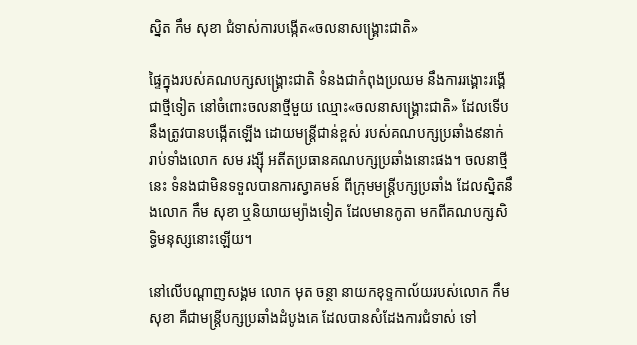ស្និត កឹម សុខា ជំទាស់ការបង្កើត«ចលនាសង្គ្រោះជាតិ»

ផ្ទៃក្នុងរបស់គណបក្សសង្គ្រោះជាតិ ទំនងជាកំពុងប្រឈម នឹងការរង្គោះរង្គើជាថ្មីទៀត នៅចំពោះចលនាថ្មីមួយ ឈ្មោះ«ចលនាសង្គ្រោះជាតិ» ដែលទើបនឹងត្រូវបានបង្កើតឡើង ដោយមន្ត្រីជាន់ខ្ពស់ របស់គណបក្សប្រឆាំង៩នាក់ រាប់ទាំងលោក សម រង្ស៊ី អតីតប្រធានគណបក្សប្រឆាំងនោះផង។ ចលនាថ្មីនេះ ទំនងជាមិនទទួលបានការស្វាគមន៍ ពីក្រុមមន្ត្រីបក្សប្រឆាំង ដែលស្និតនឹងលោក កឹម សុខា ឬនិយាយម្យ៉ាងទៀត ដែលមានកូតា មកពីគណបក្សសិទ្ធិមនុស្សនោះឡើយ។

នៅលើបណ្ដាញសង្គម លោក មុត ចន្ថា នាយកខុទ្ទកាល័យរបស់លោក កឹម សុខា គឺជាមន្ត្រីបក្សប្រឆាំងដំបូងគេ ដែលបានសំដែងការជំទាស់ ទៅ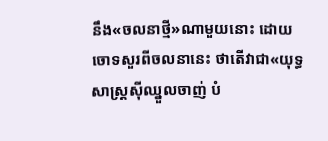នឹង«ចលនាថ្មី»ណាមួយនោះ ដោយចោទសួរពីចលនានេះ ថាតើវាជា«យុទ្ធសាស្ត្រស៊ីឈ្នួលចាញ់ បំ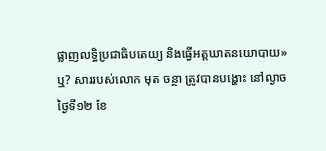ផ្លាញលទ្ធិប្រជាធិបតេយ្យ និងធ្វើអត្តឃាតនយោបាយ»ឬ? សាររបស់លោក មុត ចន្ថា ត្រូវបានបង្ហោះ នៅល្ងាចថ្ងៃទី១២ ខែ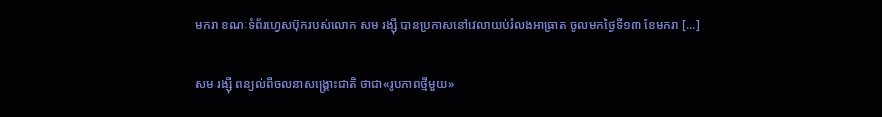មករា ខណៈទំព័រហ្វេសប៊ុករបស់លោក សម រង្ស៊ី បានប្រកាសនៅវេលាយប់រំលងអាធ្រាត ចូលមកថ្ងៃទី១៣ ខែមករា [...]

សម រង្សុី ពន្យល់ពីចលនាសង្គ្រោះជាតិ ថាជា«រូបភាពថ្មីមួយ»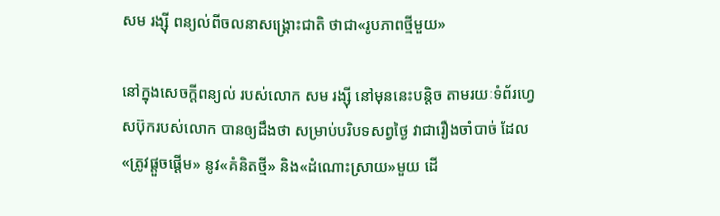សម រង្សុី ពន្យល់ពីចលនាសង្គ្រោះជាតិ ថាជា«រូបភាពថ្មីមួយ»

នៅក្នុងសេចក្ដីពន្យល់ របស់លោក សម រង្ស៊ី នៅមុននេះបន្តិច តាមរយៈទំព័រហ្វេសប៊ុករបស់លោក បានឲ្យដឹងថា សម្រាប់បរិបទសព្វថ្ងៃ វាជារឿងចាំបាច់ ដែល«ត្រូវផ្ដួចផ្ដើម» នូវ«គំនិតថ្មី» និង«ដំណោះស្រាយ»មួយ ដើ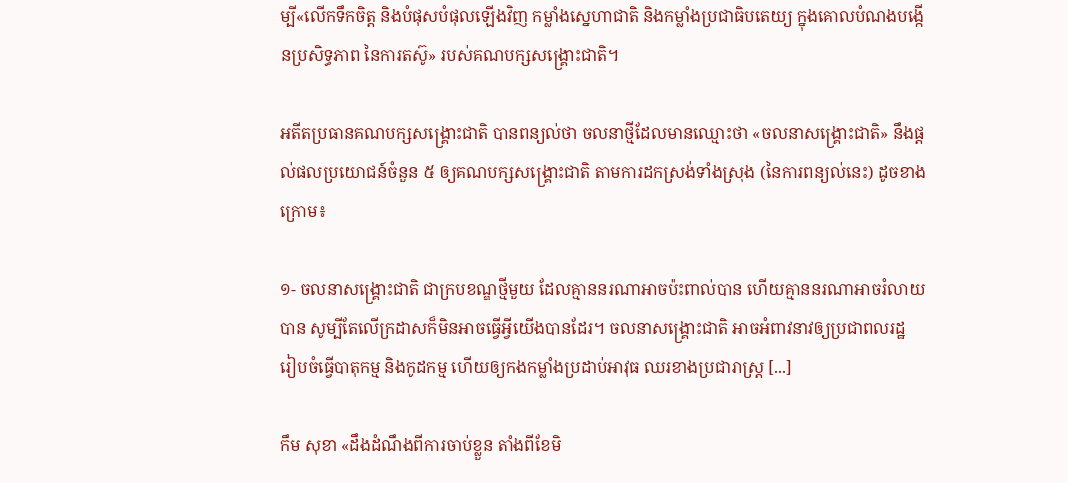ម្បី«លើកទឹកចិត្ត និងបំផុសបំផុលឡើងវិញ កម្លាំងស្នេហាជាតិ និងកម្លាំងប្រជាធិបតេយ្យ ក្នុងគោលបំណងបង្កើនប្រសិទ្ធភាព នៃការតស៊ូ» របស់គណបក្សសង្គ្រោះជាតិ។

អតីតប្រធានគណបក្សសង្គ្រោះជាតិ បានពន្យល់ថា ចលនាថ្មីដែលមានឈ្មោះថា «ចលនាសង្គ្រោះជាតិ» នឹងផ្តល់ផលប្រយោជន៍ចំនួន ៥ ឲ្យគណបក្សសង្គ្រោះជាតិ តាមការដកស្រង់ទាំងស្រុង (នៃការពន្យល់នេះ) ដូចខាងក្រោម៖

១- ចលនាសង្គ្រោះជាតិ ជាក្របខណ្ឌថ្មីមួយ ដែលគ្មាននរណាអាចប៉ះពាល់បាន ហើយគ្មាននរណាអាចរំលាយបាន សូម្បីតែលើក្រដាសក៏មិនអាចធ្វើអ្វីយើងបានដែរ។ ចលនាសង្គ្រោះជាតិ អាចអំពាវនាវឲ្យប្រជាពលរដ្ឋ រៀបចំធ្វើបាតុកម្ម និងកូដកម្ម ហើយឲ្យកងកម្លាំងប្រដាប់អាវុធ ឈរខាងប្រជារាស្ត្រ [...]

កឹម សុខា «ដឹងដំណឹងពីការចាប់ខ្លួន តាំងពីខែមិ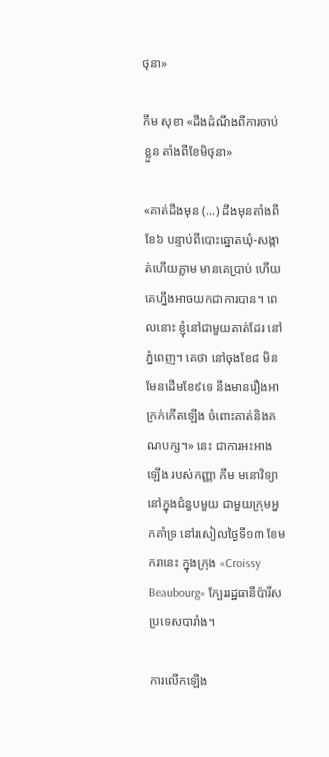ថុនា»

កឹម សុខា «ដឹងដំណឹងពីការចាប់ខ្លួន តាំងពីខែមិថុនា»

«គាត់ដឹងមុន (...) ដឹងមុនតាំងពីខែ៦ បន្ទាប់ពីបោះឆ្នោតឃុំ-សង្កាត់ហើយភ្លាម មានគេប្រាប់ ហើយគេហ្នឹងអាចយកជាការបាន។ ពេលនោះ ខ្ញុំនៅជាមួយគាត់ដែរ នៅភ្នំពេញ។ គេថា នៅចុងខែ៨ មិនមែនដើមខែ៩ទេ នឹងមានរឿងអាក្រក់កើតឡើង ចំពោះគាត់និងគណបក្ស។» នេះ ជាការអះអាងឡើង របស់កញ្ញា កឹម មនោវិទ្យា នៅក្នុងជំនួបមួយ ជាមួយក្រុមអ្នកគាំទ្រ នៅរសៀលថ្ងៃទី១៣ ខែមករានេះ ក្នុងក្រុង «Croissy Beaubourg» ក្បែររដ្ឋធានីប៉ារីស ប្រទេសបារាំង។

ការលើកឡើង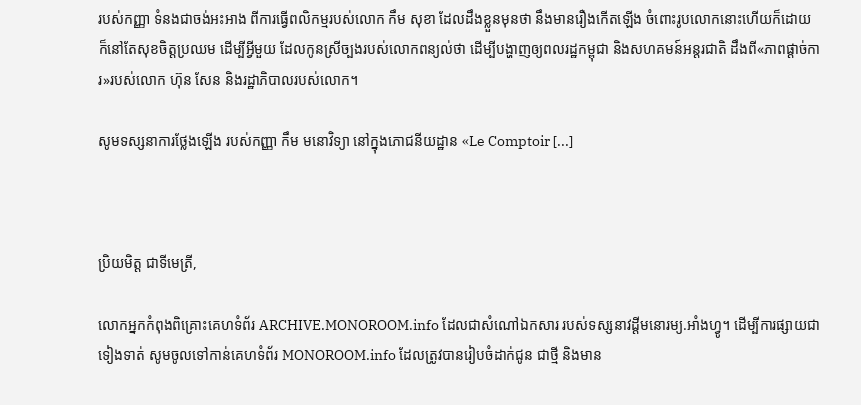របស់កញ្ញា ទំនងជាចង់អះអាង ពីការធ្វើពលិកម្មរបស់លោក កឹម សុខា ដែលដឹងខ្លួនមុនថា នឹងមានរឿងកើតឡើង ចំពោះរូបលោកនោះហើយក៏ដោយ ក៏នៅតែសុខចិត្តប្រឈម ដើម្បីអ្វីមួយ ដែលកូនស្រីច្បងរបស់លោកពន្យល់ថា ដើម្បីបង្ហាញឲ្យពលរដ្ឋកម្ពុជា និងសហគមន៍អន្តរជាតិ ដឹងពី«ភាពផ្ដាច់ការ»របស់លោក ហ៊ុន សែន និងរដ្ឋាភិបាលរបស់លោក។

សូមទស្សនាការថ្លែងឡើង របស់កញ្ញា កឹម មនោវិទ្យា នៅក្នុងភោជនីយដ្ឋាន «Le Comptoir [...]



ប្រិយមិត្ត ជាទីមេត្រី,

លោកអ្នកកំពុងពិគ្រោះគេហទំព័រ ARCHIVE.MONOROOM.info ដែលជាសំណៅឯកសារ របស់ទស្សនាវដ្ដីមនោរម្យ.អាំងហ្វូ។ ដើម្បីការផ្សាយជាទៀងទាត់ សូមចូលទៅកាន់គេហទំព័រ MONOROOM.info ដែលត្រូវបានរៀបចំដាក់ជូន ជាថ្មី និងមាន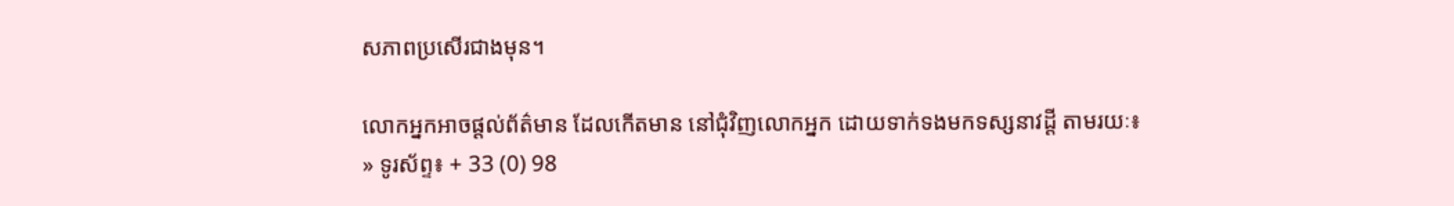សភាពប្រសើរជាងមុន។

លោកអ្នកអាចផ្ដល់ព័ត៌មាន ដែលកើតមាន នៅជុំវិញលោកអ្នក ដោយទាក់ទងមកទស្សនាវដ្ដី តាមរយៈ៖
» ទូរស័ព្ទ៖ + 33 (0) 98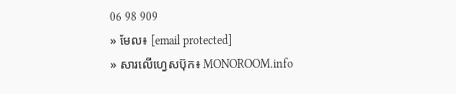06 98 909
» មែល៖ [email protected]
» សារលើហ្វេសប៊ុក៖ MONOROOM.info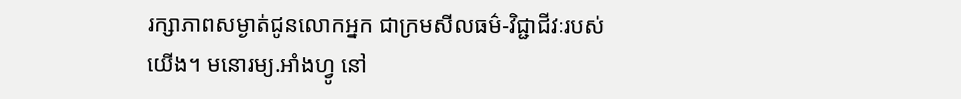រក្សាភាពសម្ងាត់ជូនលោកអ្នក ជាក្រមសីលធម៌-វិជ្ជាជីវៈរបស់យើង។ មនោរម្យ.អាំងហ្វូ នៅ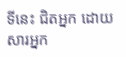ទីនេះ ជិតអ្នក ដោយសារអ្នក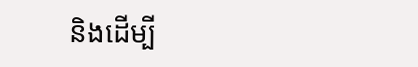និងដើម្បី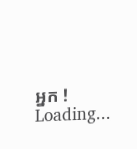អ្នក !
Loading...